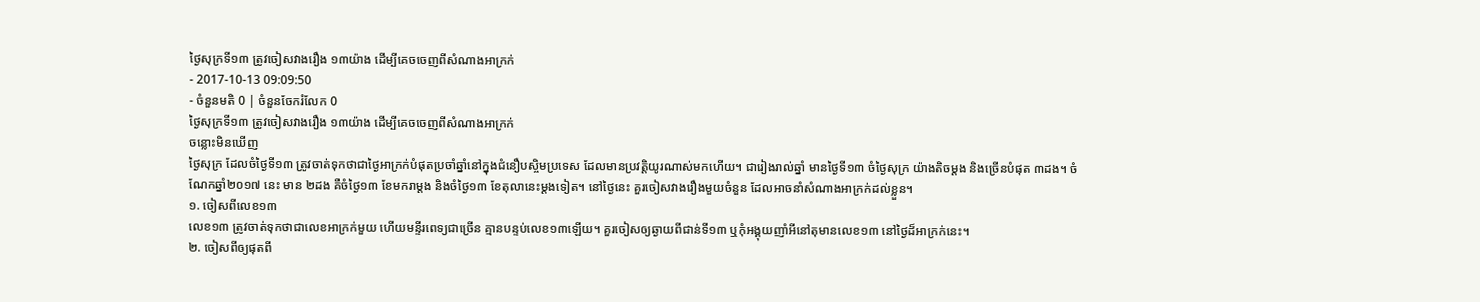ថ្ងៃសុក្រទី១៣ ត្រូវចៀសវាងរឿង ១៣យ៉ាង ដើម្បីគេចចេញពីសំណាងអាក្រក់
- 2017-10-13 09:09:50
- ចំនួនមតិ 0 | ចំនួនចែករំលែក 0
ថ្ងៃសុក្រទី១៣ ត្រូវចៀសវាងរឿង ១៣យ៉ាង ដើម្បីគេចចេញពីសំណាងអាក្រក់
ចន្លោះមិនឃើញ
ថ្ងៃសុក្រ ដែលចំថ្ងៃទី១៣ ត្រូវចាត់ទុកថាជាថ្ងៃអាក្រក់បំផុតប្រចាំឆ្នាំនៅក្នុងជំនឿបស្ចិមប្រទេស ដែលមានប្រវត្តិយូរណាស់មកហើយ។ ជារៀងរាល់ឆ្នាំ មានថ្ងៃទី១៣ ចំថ្ងៃសុក្រ យ៉ាងតិចម្ដង និងច្រើនបំផុត ៣ដង។ ចំណែកឆ្នាំ២០១៧ នេះ មាន ២ដង គឺចំថ្ងៃ១៣ ខែមករាម្ដង និងចំថ្ងៃ១៣ ខែតុលានេះម្ដងទៀត។ នៅថ្ងៃនេះ គួរចៀសវាងរឿងមួយចំនួន ដែលអាចនាំសំណាងអាក្រក់ដល់ខ្លួន។
១. ចៀសពីលេខ១៣
លេខ១៣ ត្រូវចាត់ទុកថាជាលេខអាក្រក់មួយ ហើយមន្ទីរពេទ្យជាច្រើន គ្មានបន្ទប់លេខ១៣ឡើយ។ គួរចៀសឲ្យឆ្ងាយពីជាន់ទី១៣ ឬកុំអង្គុយញាំអីនៅតុមានលេខ១៣ នៅថ្ងៃដ៏អាក្រក់នេះ។
២. ចៀសពីឲ្យផុតពី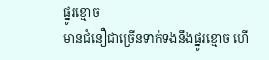ផ្នូរខ្មោច
មានជំនឿជាច្រើនទាក់ទងនឹងផ្នូរខ្មោច ហើ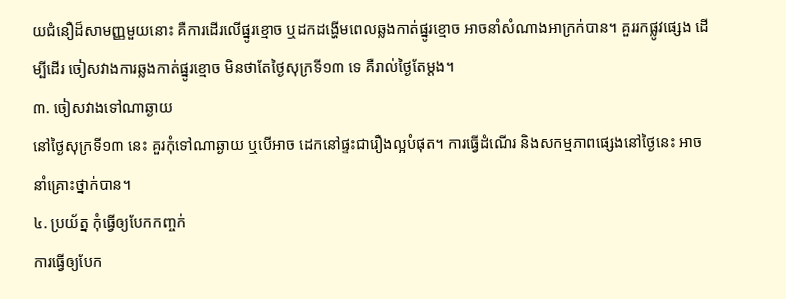យជំនឿដ៏សាមញ្ញមួយនោះ គឺការដើរលើផ្នូរខ្មោច ឬដកដង្ហើមពេលឆ្លងកាត់ផ្នូរខ្មោច អាចនាំសំណាងអាក្រក់បាន។ គួររកផ្លូវផ្សេង ដើម្បីដើរ ចៀសវាងការឆ្លងកាត់ផ្នូរខ្មោច មិនថាតែថ្ងៃសុក្រទី១៣ ទេ គឺរាល់ថ្ងៃតែម្ដង។
៣. ចៀសវាងទៅណាឆ្ងាយ
នៅថ្ងៃសុក្រទី១៣ នេះ គួរកុំទៅណាឆ្ងាយ ឬបើអាច ដេកនៅផ្ទះជារឿងល្អបំផុត។ ការធ្វើដំណើរ និងសកម្មភាពផ្សេងនៅថ្ងៃនេះ អាចនាំគ្រោះថ្នាក់បាន។
៤. ប្រយ័ត្ន កុំធ្វើឲ្យបែកកញ្ចក់
ការធ្វើឲ្យបែក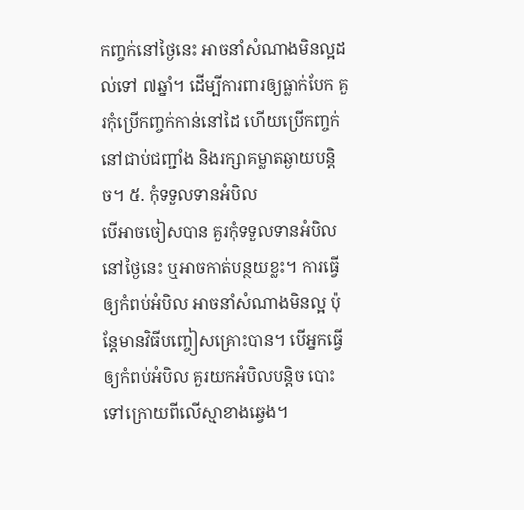កញ្ចក់នៅថ្ងៃនេះ អាចនាំសំណាងមិនល្អដល់ទៅ ៧ឆ្នាំ។ ដើម្បីការពារឲ្យធ្លាក់បែក គួរកុំប្រើកញ្ចក់កាន់នៅដៃ ហើយប្រើកញ្ចក់នៅជាប់ជញ្ជាំង និងរក្សាគម្លាតឆ្ងាយបន្តិច។ ៥. កុំទទួលទានអំបិល
បើអាចចៀសបាន គួរកុំទទួលទានអំបិលនៅថ្ងៃនេះ ឬអាចកាត់បន្ថយខ្លះ។ ការធ្វើឲ្យកំពប់អំបិល អាចនាំសំណាងមិនល្អ ប៉ុន្តែមានវិធីបញ្ចៀសគ្រោះបាន។ បើអ្នកធ្វើឲ្យកំពប់អំបិល គួរយកអំបិលបន្តិច បោះទៅក្រោយពីលើស្មាខាងឆ្វេង។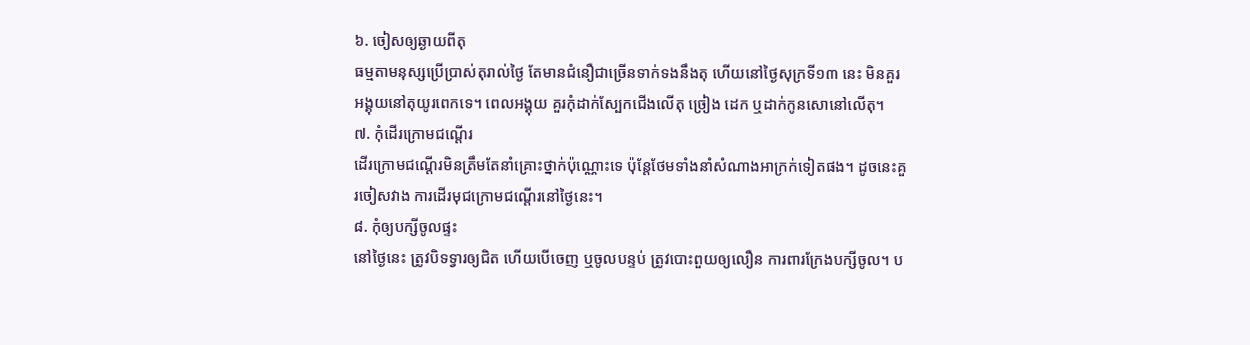៦. ចៀសឲ្យឆ្ងាយពីតុ
ធម្មតាមនុស្សប្រើប្រាស់តុរាល់ថ្ងៃ តែមានជំនឿជាច្រើនទាក់ទងនឹងតុ ហើយនៅថ្ងៃសុក្រទី១៣ នេះ មិនគួរអង្គុយនៅតុយូរពេកទេ។ ពេលអង្គុយ គួរកុំដាក់ស្បែកជើងលើតុ ច្រៀង ដេក ឬដាក់កូនសោនៅលើតុ។
៧. កុំដើរក្រោមជណ្ដើរ
ដើរក្រោមជណ្ដើរមិនត្រឹមតែនាំគ្រោះថ្នាក់ប៉ុណ្ណោះទេ ប៉ុន្តែថែមទាំងនាំសំណាងអាក្រក់ទៀតផង។ ដូចនេះគួរចៀសវាង ការដើរមុជក្រោមជណ្ដើរនៅថ្ងៃនេះ។
៨. កុំឲ្យបក្សីចូលផ្ទះ
នៅថ្ងៃនេះ ត្រូវបិទទ្វារឲ្យជិត ហើយបើចេញ ឬចូលបន្ទប់ ត្រូវបោះពួយឲ្យលឿន ការពារក្រែងបក្សីចូល។ ប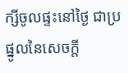ក្សីចូលផ្ទះនៅថ្ងៃ ជាប្រផ្នូលនៃសេចក្ដី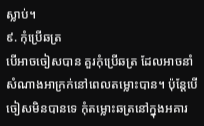ស្លាប់។
៩. កុំប្រើឆត្រ
បើអាចចៀសបាន គួរកុំប្រើឆត្រ ដែលអាចនាំសំណាងអាក្រក់នៅពេលតម្លោះបាន។ ប៉ុន្តែបើចៀសមិនបានទេ កុំតម្លោះឆត្រនៅក្នុងអគារ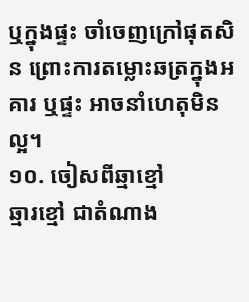ឬក្នុងផ្ទះ ចាំចេញក្រៅផុតសិន ព្រោះការតម្លោះឆត្រក្នុងអគារ ឬផ្ទះ អាចនាំហេតុមិនល្អ។
១០. ចៀសពីឆ្មាខ្មៅ
ឆ្មារខ្មៅ ជាតំណាង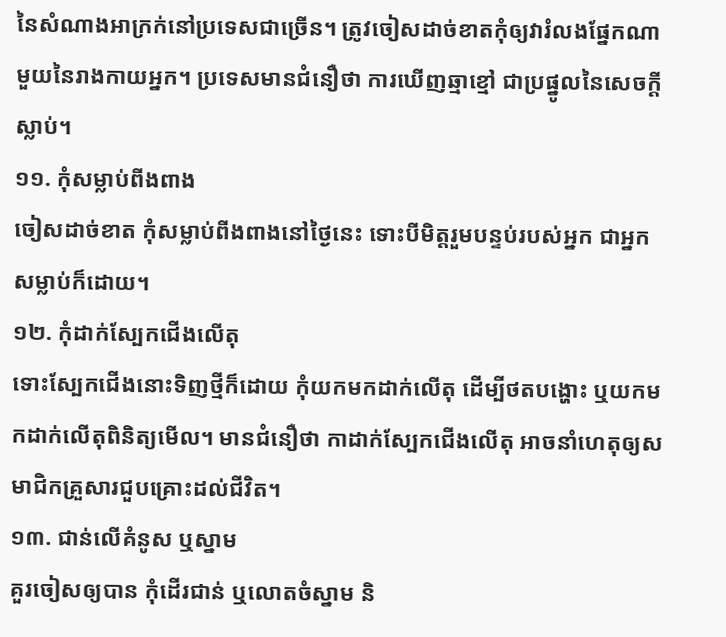នៃសំណាងអាក្រក់នៅប្រទេសជាច្រើន។ ត្រូវចៀសដាច់ខាតកុំឲ្យវារំលងផ្នែកណាមួយនៃរាងកាយអ្នក។ ប្រទេសមានជំនឿថា ការឃើញឆ្មាខ្មៅ ជាប្រផ្នូលនៃសេចក្ដីស្លាប់។
១១. កុំសម្លាប់ពីងពាង
ចៀសដាច់ខាត កុំសម្លាប់ពីងពាងនៅថ្ងៃនេះ ទោះបីមិត្តរួមបន្ទប់របស់អ្នក ជាអ្នកសម្លាប់ក៏ដោយ។
១២. កុំដាក់ស្បែកជើងលើតុ
ទោះស្បែកជើងនោះទិញថ្មីក៏ដោយ កុំយកមកដាក់លើតុ ដើម្បីថតបង្ហោះ ឬយកមកដាក់លើតុពិនិត្យមើល។ មានជំនឿថា កាដាក់ស្បែកជើងលើតុ អាចនាំហេតុឲ្យសមាជិកគ្រួសារជួបគ្រោះដល់ជីវិត។
១៣. ជាន់លើគំនូស ឬស្នាម
គួរចៀសឲ្យបាន កុំដើរជាន់ ឬលោតចំស្នាម និ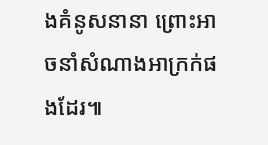ងគំនូសនានា ព្រោះអាចនាំសំណាងអាក្រក់ផងដែរ៕